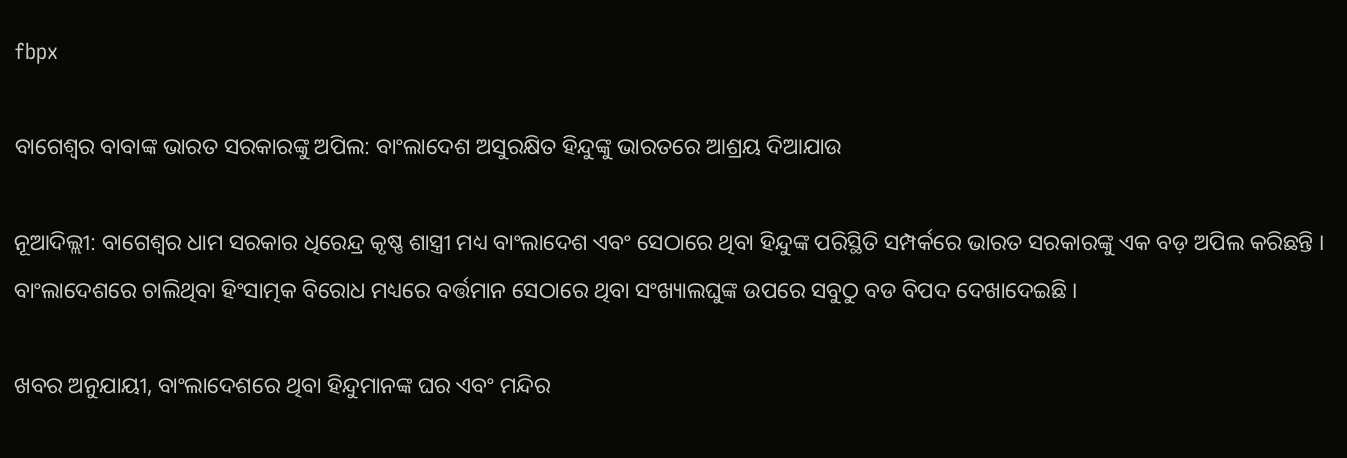fbpx

ବାଗେଶ୍ୱର ବାବାଙ୍କ ଭାରତ ସରକାରଙ୍କୁ ଅପିଲ: ବାଂଲାଦେଶ ଅସୁରକ୍ଷିତ ହିନ୍ଦୁଙ୍କୁ ଭାରତରେ ଆଶ୍ରୟ ଦିଆଯାଉ

ନୂଆଦିଲ୍ଲୀ: ବାଗେଶ୍ବର ଧାମ ସରକାର ଧିରେନ୍ଦ୍ର କୃଷ୍ଣ ଶାସ୍ତ୍ରୀ ମଧ୍ୟ ବାଂଲାଦେଶ ଏବଂ ସେଠାରେ ଥିବା ହିନ୍ଦୁଙ୍କ ପରିସ୍ଥିତି ସମ୍ପର୍କରେ ଭାରତ ସରକାରଙ୍କୁ ଏକ ବଡ଼ ଅପିଲ କରିଛନ୍ତି । ବାଂଲାଦେଶରେ ଚାଲିଥିବା ହିଂସାତ୍ମକ ବିରୋଧ ମଧ୍ୟରେ ବର୍ତ୍ତମାନ ସେଠାରେ ଥିବା ସଂଖ୍ୟାଲଘୁଙ୍କ ଉପରେ ସବୁଠୁ ବଡ ବିପଦ ଦେଖାଦେଇଛି ।

ଖବର ଅନୁଯାୟୀ, ବାଂଲାଦେଶରେ ଥିବା ହିନ୍ଦୁମାନଙ୍କ ଘର ଏବଂ ମନ୍ଦିର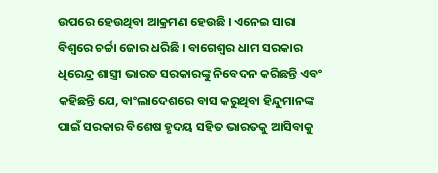ଉପରେ ହେଉଥିବା ଆକ୍ରମଣ ହେଉଛି । ଏନେଇ ସାରା ବିଶ୍ୱରେ ଚର୍ଚ୍ଚା ଜୋର ଧରିଛି । ବାଗେଶ୍ୱର ଧାମ ସରକାର ଧିରେନ୍ଦ୍ର ଶାସ୍ତ୍ରୀ ଭାରତ ସରକାରଙ୍କୁ ନିବେଦନ କରିଛନ୍ତି ଏବଂ କହିଛନ୍ତି ଯେ, ବାଂଲାଦେଶରେ ବାସ କରୁଥିବା ହିନ୍ଦୁମାନଙ୍କ ପାଇଁ ସରକାର ବିଶେଷ ହୃଦୟ ସହିତ ଭାରତକୁ ଆସିବାକୁ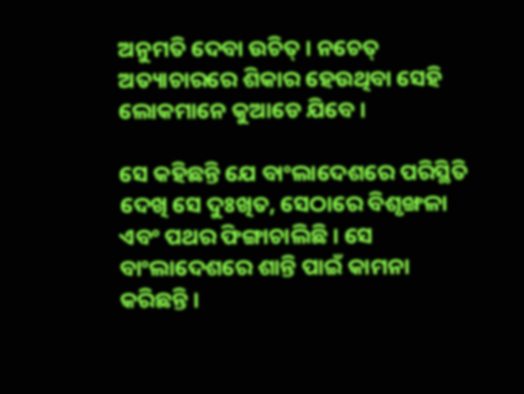ଅନୁମତି ଦେବା ଉଚିତ୍ । ନଚେତ୍ ଅତ୍ୟାଚାରରେ ଶିକାର ହେଉଥିବା ସେହି ଲୋକମାନେ କୁଆଡେ ଯିବେ ।

ସେ କହିଛନ୍ତି ଯେ ବାଂଲାଦେଶରେ ପରିସ୍ଥିତି ଦେଖି ସେ ଦୁଃଖିତ, ସେଠାରେ ବିଶୃଙ୍ଖଳା ଏବଂ ପଥର ଫିଙ୍ଗାଚାଲିଛି । ସେ ବାଂଲାଦେଶରେ ଶାନ୍ତି ପାଇଁ କାମନା କରିଛନ୍ତି ।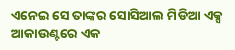ଏନେଇ ସେ ତାଙ୍କର ସୋସିଆଲ ମିଡିଆ ଏକ୍ସ ଆକାଉଣ୍ଟରେ ଏକ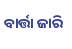ବାର୍ତ୍ତା ଜାରି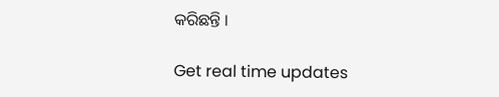କରିଛନ୍ତି ।

Get real time updates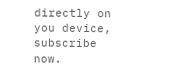directly on you device, subscribe now.